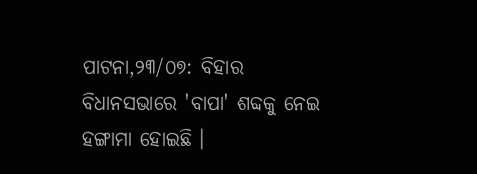ପାଟନା,୨୩/୦୭: ବିହାର ବିଧାନସଭାରେ 'ବାପା' ଶବ୍ଦକୁ ନେଇ ହଙ୍ଗାମା ହୋଇଛି ।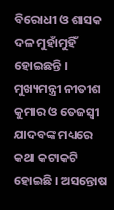ବିରୋଧୀ ଓ ଶାସକ ଦଳ ମୁହାଁମୁହିଁ ହୋଇଛନ୍ତି । ମୁଖ୍ୟମନ୍ତ୍ରୀ ନୀତୀଶ କୁମାର ଓ ତେଜସ୍ୱୀ ଯାଦବଙ୍କ ମଧ୍ୟରେ କଥା କଟାକଟି ହୋଇଛି । ଅସନ୍ତୋଷ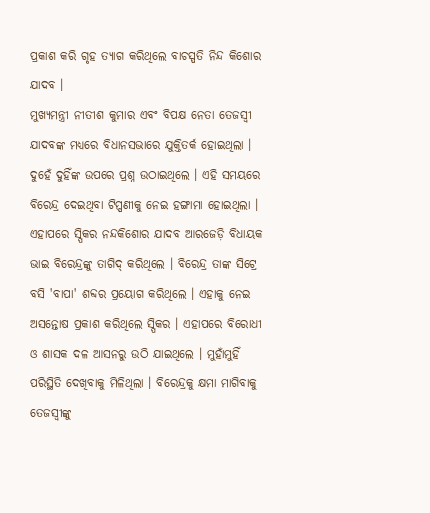ପ୍ରକାଶ କରି ଗୃହ ତ୍ୟାଗ କରିଥିଲେ ବାଚସ୍ପତି ନିନ୍ଦ କିଶୋର ଯାଦବ ।
ମୁଖ୍ୟମନ୍ତ୍ରୀ ନୀତୀଶ କୁମାର ଏବଂ ବିପକ୍ଷ ନେତା ତେଜସ୍ବୀ ଯାଦବଙ୍କ ମଧ୍ୟରେ ବିଧାନସଭାରେ ଯୁକ୍ତିତର୍କ ହୋଇଥିଲା । ଦୁହେଁ ଦୁହିଁଙ୍କ ଉପରେ ପ୍ରଶ୍ନ ଉଠାଇଥିଲେ । ଏହି ସମୟରେ ବିରେନ୍ଦ୍ର ଦେଇଥିବା ଟିପ୍ପଣୀକୁ ନେଇ ହଙ୍ଗାମା ହୋଇଥିଲା । ଏହାପରେ ସ୍ପିକର ନନ୍ଦକିଶୋର ଯାଦବ ଆରଜେଡ଼ି ବିଧାୟକ ଭାଇ ବିରେନ୍ଦ୍ରଙ୍କୁ ତାଗିଦ୍ କରିଥିଲେ । ବିରେନ୍ଦ୍ର ତାଙ୍କ ସିଟ୍ରେ ବସି 'ବାପା' ଶବ୍ଦର ପ୍ରୟୋଗ କରିଥିଲେ । ଏହାକୁ ନେଇ ଅସନ୍ତୋଷ ପ୍ରକାଶ କରିଥିଲେ ସ୍ପିକର । ଏହାପରେ ବିରୋଧୀ ଓ ଶାସକ ଦଳ ଆସନରୁ ଉଠି ଯାଇଥିଲେ । ମୁହାଁମୁହିଁ ପରିସ୍ଥିତି ଦେଖିବାକୁ ମିଳିଥିଲା । ବିରେନ୍ଦ୍ରକୁ କ୍ଷମା ମାଗିବାକୁ ତେଜସ୍ୱୀଙ୍କୁ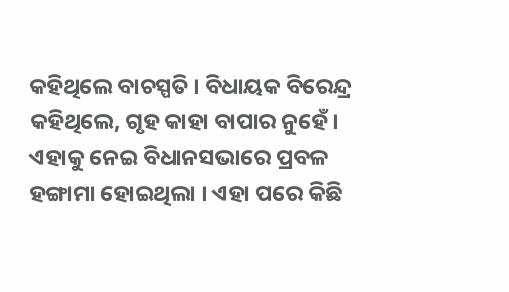କହିଥିଲେ ବାଚସ୍ପତି । ବିଧାୟକ ବିରେନ୍ଦ୍ର କହିଥିଲେ, ଗୃହ କାହା ବାପାର ନୁହେଁ । ଏହାକୁ ନେଇ ବିଧାନସଭାରେ ପ୍ରବଳ ହଙ୍ଗାମା ହୋଇଥିଲା । ଏହା ପରେ କିଛି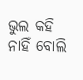ଭୁଲ କହି ନାହିଁ ବୋଲି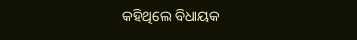କହିଥିଲେ ବିଧାୟକ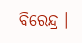ବିରେନ୍ଦ୍ର ।